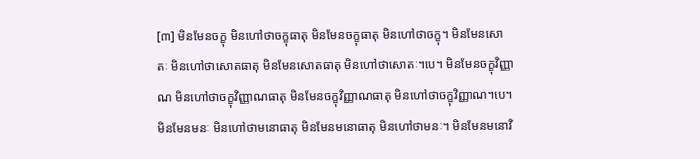[៣] មិនមែនចក្ខុ មិនហៅថាចក្ខុធាតុ មិនមែនចក្ខុធាតុ មិនហៅថាចក្ខុ។ មិនមែនសោតៈ មិនហៅថាសោតធាតុ មិនមែនសោតធាតុ មិនហៅថាសោតៈ។បេ។ មិនមែនចក្ខុវិញ្ញាណ មិនហៅថាចក្ខុវិញ្ញាណធាតុ មិនមែនចក្ខុវិញ្ញាណធាតុ មិនហៅថាចក្ខុវិញ្ញាណ។បេ។ មិនមែនមនៈ មិនហៅថាមនោធាតុ មិនមែនមនោធាតុ មិនហៅថាមនៈ។ មិនមែនមនោវិ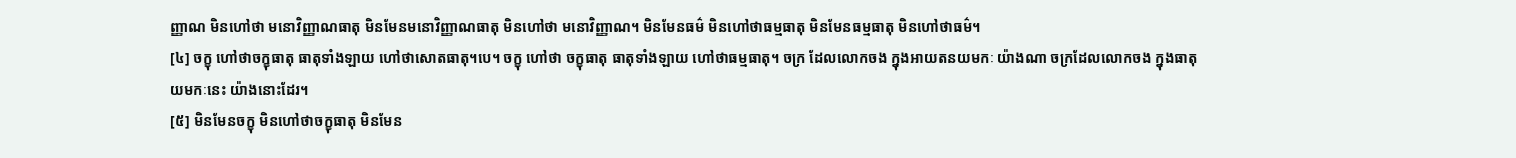ញ្ញាណ មិនហៅថា មនោវិញ្ញាណធាតុ មិនមែនមនោវិញ្ញាណធាតុ មិនហៅថា មនោវិញ្ញាណ។ មិនមែនធម៌ មិនហៅថាធម្មធាតុ មិនមែនធម្មធាតុ មិនហៅថាធម៌។
[៤] ចក្ខុ ហៅថាចក្ខុធាតុ ធាតុទាំងឡាយ ហៅថាសោតធាតុ។បេ។ ចក្ខុ ហៅថា ចក្ខុធាតុ ធាតុទាំងឡាយ ហៅថាធម្មធាតុ។ ចក្រ ដែលលោកចង ក្នុងអាយតនយមកៈ យ៉ាងណា ចក្រដែលលោកចង ក្នុងធាតុយមកៈនេះ យ៉ាងនោះដែរ។
[៥] មិនមែនចក្ខុ មិនហៅថាចក្ខុធាតុ មិនមែន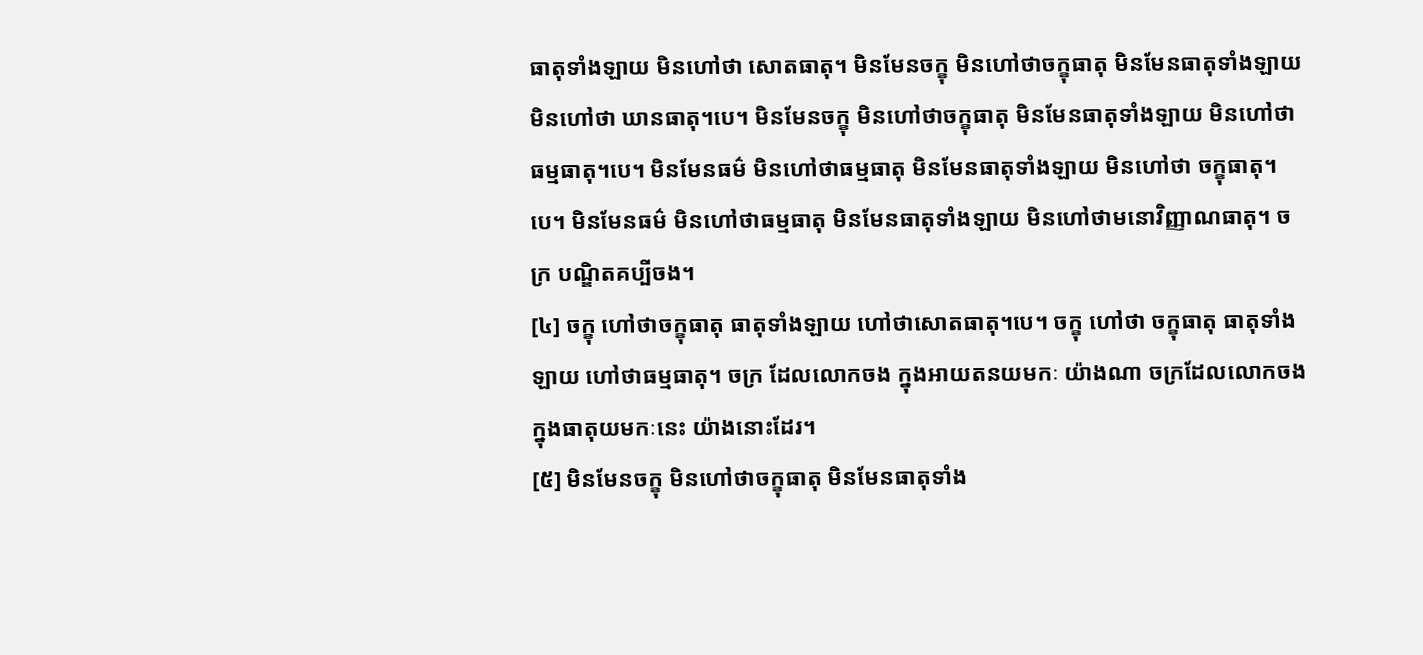ធាតុទាំងឡាយ មិនហៅថា សោតធាតុ។ មិនមែនចក្ខុ មិនហៅថាចក្ខុធាតុ មិនមែនធាតុទាំងឡាយ មិនហៅថា ឃានធាតុ។បេ។ មិនមែនចក្ខុ មិនហៅថាចក្ខុធាតុ មិនមែនធាតុទាំងឡាយ មិនហៅថា ធម្មធាតុ។បេ។ មិនមែនធម៌ មិនហៅថាធម្មធាតុ មិនមែនធាតុទាំងឡាយ មិនហៅថា ចក្ខុធាតុ។បេ។ មិនមែនធម៌ មិនហៅថាធម្មធាតុ មិនមែនធាតុទាំងឡាយ មិនហៅថាមនោវិញ្ញាណធាតុ។ ចក្រ បណ្ឌិតគប្បីចង។
[៤] ចក្ខុ ហៅថាចក្ខុធាតុ ធាតុទាំងឡាយ ហៅថាសោតធាតុ។បេ។ ចក្ខុ ហៅថា ចក្ខុធាតុ ធាតុទាំងឡាយ ហៅថាធម្មធាតុ។ ចក្រ ដែលលោកចង ក្នុងអាយតនយមកៈ យ៉ាងណា ចក្រដែលលោកចង ក្នុងធាតុយមកៈនេះ យ៉ាងនោះដែរ។
[៥] មិនមែនចក្ខុ មិនហៅថាចក្ខុធាតុ មិនមែនធាតុទាំង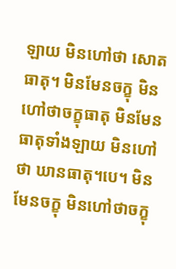ឡាយ មិនហៅថា សោតធាតុ។ មិនមែនចក្ខុ មិនហៅថាចក្ខុធាតុ មិនមែនធាតុទាំងឡាយ មិនហៅថា ឃានធាតុ។បេ។ មិនមែនចក្ខុ មិនហៅថាចក្ខុ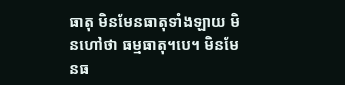ធាតុ មិនមែនធាតុទាំងឡាយ មិនហៅថា ធម្មធាតុ។បេ។ មិនមែនធ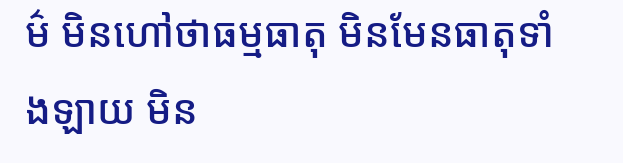ម៌ មិនហៅថាធម្មធាតុ មិនមែនធាតុទាំងឡាយ មិន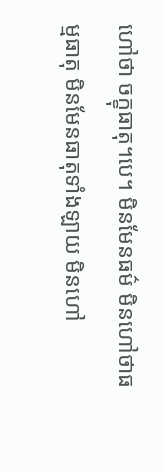ហៅថា ចក្ខុធាតុ។បេ។ មិនមែនធម៌ មិនហៅថាធម្មធាតុ មិនមែនធាតុទាំងឡាយ មិនហៅ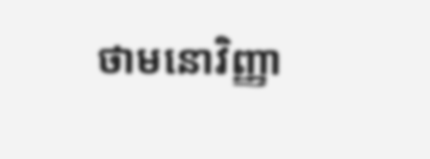ថាមនោវិញ្ញា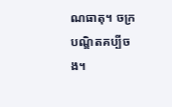ណធាតុ។ ចក្រ បណ្ឌិតគប្បីចង។